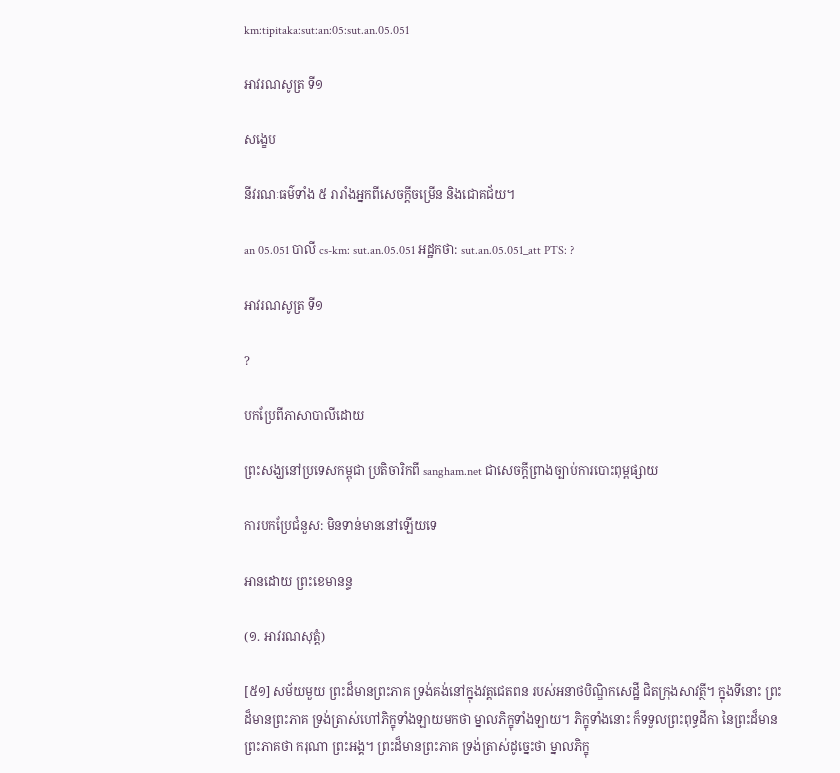km:tipitaka:sut:an:05:sut.an.05.051

អាវរណសូត្រ ទី១

សង្ខេប

នីវរណៈធម៌ទាំង ៥ រារាំងអ្នកពីសេចក្ដីចម្រើន និងជោគជ័យ។

an 05.051 បាលី cs-km: sut.an.05.051 អដ្ឋកថា: sut.an.05.051_att PTS: ?

អាវរណសូត្រ ទី១

?

បកប្រែពីភាសាបាលីដោយ

ព្រះសង្ឃនៅប្រទេសកម្ពុជា ប្រតិចារិកពី sangham.net ជាសេចក្តីព្រាងច្បាប់ការបោះពុម្ពផ្សាយ

ការបកប្រែជំនួស: មិនទាន់មាននៅឡើយទេ

អានដោយ ព្រះខេមានន្ទ

(១. អាវរណសុត្តំ)

[៥១] សម័យមួយ ព្រះដ៏មានព្រះភាគ ទ្រង់គង់នៅក្នុងវត្តជេតពន របស់អនាថបិណិ្ឌកសេដ្ឋី ជិតក្រុងសាវត្ថី។ ក្នុងទីនោះ ព្រះដ៏មានព្រះភាគ ទ្រង់ត្រាស់ហៅភិក្ខុទាំងឡាយមកថា ម្នាលភិក្ខុទាំងឡាយ។ ភិក្ខុទាំងនោះ ក៏ទទួលព្រះពុទ្ធដីកា នៃព្រះដ៏មានព្រះភាគថា ករុណា ព្រះអង្គ។ ព្រះដ៏មានព្រះភាគ ទ្រង់ត្រាស់ដូច្នេះថា ម្នាលភិក្ខុ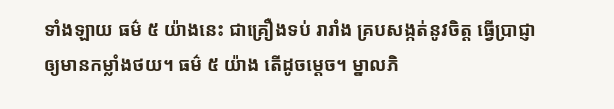ទាំងឡាយ ធម៌ ៥ យ៉ាងនេះ ជាគ្រឿងទប់ រារាំង គ្របសង្កត់នូវចិត្ត ធ្វើប្រាជ្ញាឲ្យមានកម្លាំងថយ។ ធម៌ ៥ យ៉ាង តើដូចម្តេច។ ម្នាលភិ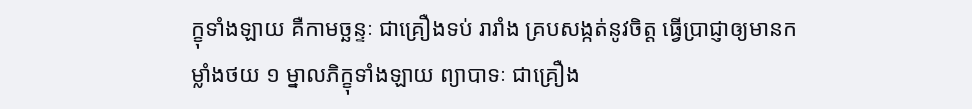ក្ខុទាំងឡាយ គឺកាមច្ឆន្ទៈ ជាគ្រឿងទប់ រារាំង គ្របសង្កត់នូវចិត្ត ធ្វើប្រាជ្ញាឲ្យមានកម្លាំងថយ ១ ម្នាលភិក្ខុទាំងឡាយ ព្យាបាទៈ ជាគ្រឿង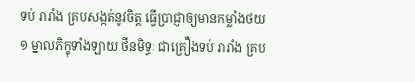ទប់ រារាំង គ្របសង្កត់នូវចិត្ត ធ្វើប្រាជ្ញាឲ្យមានកម្លាំងថយ ១ ម្នាលភិក្ខុទាំងឡាយ ថីនមិទ្ធៈ ជាគ្រឿងទប់ រារាំង គ្រប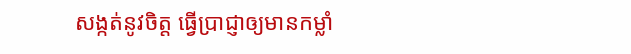សង្កត់នូវចិត្ត ធ្វើប្រាជ្ញាឲ្យមានកម្លាំ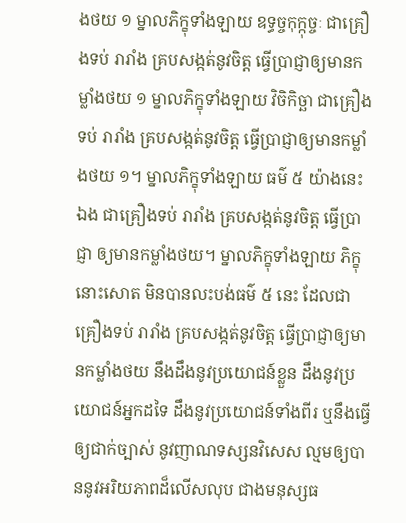ងថយ ១ ម្នាលភិក្ខុទាំងឡាយ ឧទ្ធច្ចកុក្កុច្ចៈ ជាគ្រឿងទប់ រារាំង គ្របសង្កត់នូវចិត្ត ធ្វើប្រាជ្ញាឲ្យមានកម្លាំងថយ ១ ម្នាលភិក្ខុទាំងឡាយ វិចិកិច្ឆា ជាគ្រឿងទប់ រារាំង គ្របសង្កត់នូវចិត្ត ធ្វើប្រាជ្ញាឲ្យមានកម្លាំងថយ ១។ ម្នាលភិក្ខុទាំងឡាយ ធម៌ ៥ យ៉ាងនេះឯង ជាគ្រឿងទប់ រារាំង គ្របសង្កត់នូវចិត្ត ធ្វើប្រាជ្ញា ឲ្យមានកម្លាំងថយ។ ម្នាលភិក្ខុទាំងឡាយ ភិក្ខុនោះសោត មិនបានលះបង់ធម៌ ៥ នេះ ដែលជាគ្រឿងទប់ រារាំង គ្របសង្កត់នូវចិត្ត ធ្វើប្រាជ្ញាឲ្យមានកម្លាំងថយ នឹងដឹងនូវប្រយោជន៍ខ្លួន ដឹងនូវប្រយោជន៍អ្នកដទៃ ដឹងនូវប្រយោជន៍ទាំងពីរ ឬនឹងធ្វើឲ្យជាក់ច្បាស់ នូវញាណទស្សនវិសេស ល្មមឲ្យបាននូវអរិយភាពដ៏លើសលុប ជាងមនុស្សធ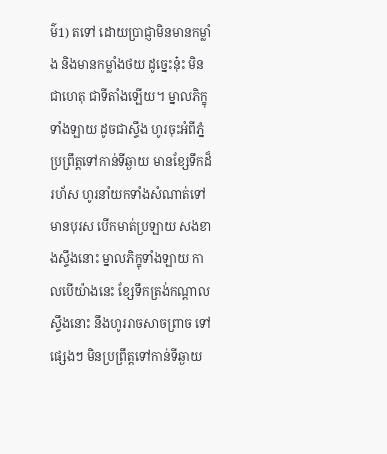ម៌1) តទៅ ដោយប្រាជ្ញាមិនមានកម្លាំង និងមានកម្លាំងថយ ដូច្នេះនុ៎ះ មិនជាហេតុ ជាទីតាំងឡើយ។ ម្នាលភិក្ខុទាំងឡាយ ដូចជាស្ទឹង ហូរចុះអំពីភ្នំ ប្រព្រឹត្តទៅកាន់ទីឆ្ងាយ មានខ្សែទឹកដ៏រហ័ស ហូរនាំយកទាំងសំណាត់ទៅ មានបុរស បើកមាត់ប្រឡាយ សងខាងស្ទឹងនោះ ម្នាលភិក្ខុទាំងឡាយ កាលបើយ៉ាងនេះ ខ្សែទឹកត្រង់កណ្តាលស្ទឹងនោះ នឹងហូររាចសាចព្រាច ទៅផ្សេងៗ មិនប្រព្រឹត្តទៅកាន់ទីឆ្ងាយ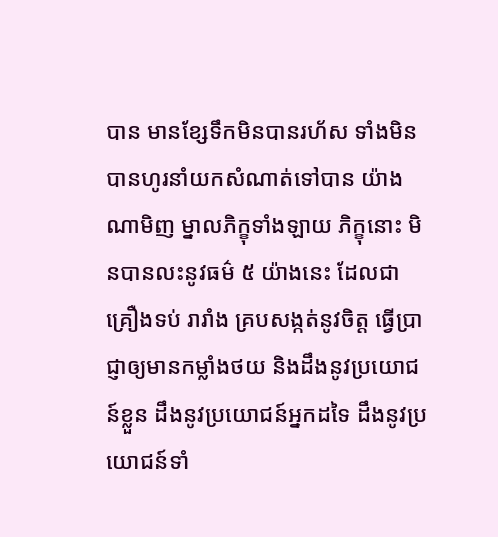បាន មានខ្សែទឹកមិនបានរហ័ស ទាំងមិនបានហូរនាំយកសំណាត់ទៅបាន យ៉ាងណាមិញ ម្នាលភិក្ខុទាំងឡាយ ភិក្ខុនោះ មិនបានលះនូវធម៌ ៥ យ៉ាងនេះ ដែលជាគ្រឿងទប់ រារាំង គ្របសង្កត់នូវចិត្ត ធ្វើប្រាជ្ញាឲ្យមានកម្លាំងថយ និងដឹងនូវប្រយោជន៍ខ្លួន ដឹងនូវប្រយោជន៍អ្នកដទៃ ដឹងនូវប្រយោជន៍ទាំ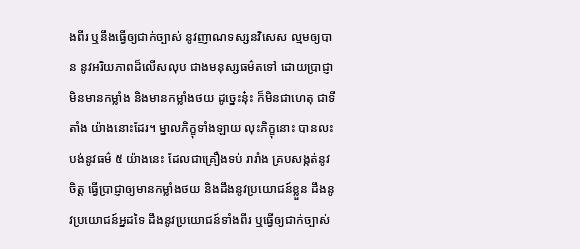ងពីរ ឬនឹងធ្វើឲ្យជាក់ច្បាស់ នូវញាណទស្សនវិសេស ល្មមឲ្យបាន នូវអរិយភាពដ៏លើសលុប ជាងមនុស្សធម៌តទៅ ដោយប្រាជ្ញាមិនមានកម្លាំង និងមានកម្លាំងថយ ដូច្នេះនុ៎ះ ក៏មិនជាហេតុ ជាទីតាំង យ៉ាងនោះដែរ។ ម្នាលភិក្ខុទាំងឡាយ លុះភិក្ខុនោះ បានលះបង់នូវធម៌ ៥ យ៉ាងនេះ ដែលជាគ្រឿងទប់ រារាំង គ្របសង្កត់នូវចិត្ត ធ្វើប្រាជ្ញាឲ្យមានកម្លាំងថយ និងដឹងនូវប្រយោជន៍ខ្លួន ដឹងនូវប្រយោជន៍អ្នដទៃ ដឹងនូវប្រយោជន៍ទាំងពីរ ឬធ្វើឲ្យជាក់ច្បាស់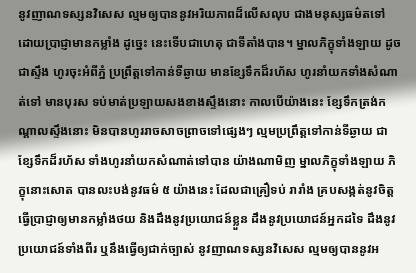នូវញាណទស្សនវិសេស ល្មមឲ្យបាននូវអរិយភាពដ៏លើសលុប ជាងមនុស្សធម៌តទៅ ដោយប្រាជ្ញាមានកម្លាំង ដូច្នេះ នេះទើបជាហេតុ ជាទីតាំងបាន។ ម្នាលភិក្ខុទាំងឡាយ ដូចជាស្ទឹង ហូរចុះអំពីភ្នំ ប្រព្រឹត្តទៅកាន់ទីឆ្ងាយ មានខ្សែទឹកដ៏រហ័ស ហូរនាំយកទាំងសំណាត់ទៅ មានបុរស ទប់មាត់ប្រឡាយសងខាងស្ទឹងនោះ កាលបើយ៉ាងនេះ ខ្សែទឹកត្រង់កណ្តាលស្ទឹងនោះ មិនបានហូររាចសាចព្រាចទៅផ្សេងៗ ល្មមប្រព្រឹត្តទៅកាន់ទីឆ្ងាយ ជាខ្សែទឹកដ៏រហ័ស ទាំងហូរនាំយកសំណាត់ទៅបាន យ៉ាងណាមិញ ម្នាលភិក្ខុទាំងឡាយ ភិក្ខុនោះសោត បានលះបង់នូវធម៌ ៥ យ៉ាងនេះ ដែលជាគ្រឿទប់ រារាំង គ្របសង្កត់នូវចិត្ត ធ្វើប្រាជ្ញាឲ្យមានកម្លាំងថយ និងដឹងនូវប្រយោជន៍ខ្លួន ដឹងនូវប្រយោជន៍អ្នកដទៃ ដឹងនូវប្រយោជន៍ទាំងពីរ ឬនឹងធ្វើឲ្យជាក់ច្បាស់ នូវញាណទស្សនវិសេស ល្មមឲ្យបាននូវអ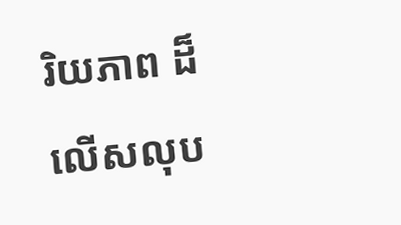រិយភាព ដ៏លើសលុប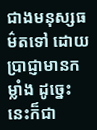ជាងមនុស្សធម៌តទៅ ដោយប្រាជ្ញាមានកម្លាំង ដូច្នេះ នេះក៏ជា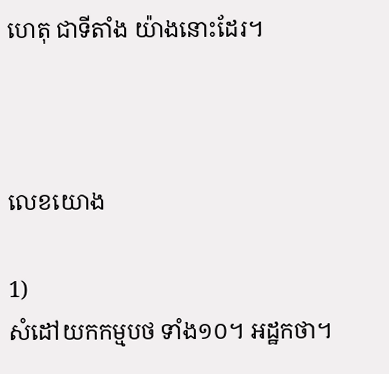ហេតុ ជាទីតាំង យ៉ាងនោះដែរ។



លេខយោង

1)
សំដៅយកកម្មបថ ទាំង១០។ អដ្ឋកថា។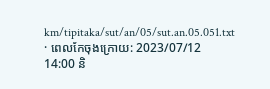km/tipitaka/sut/an/05/sut.an.05.051.txt · ពេលកែចុងក្រោយ: 2023/07/12 14:00 និ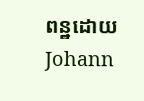ពន្ឋដោយ Johann